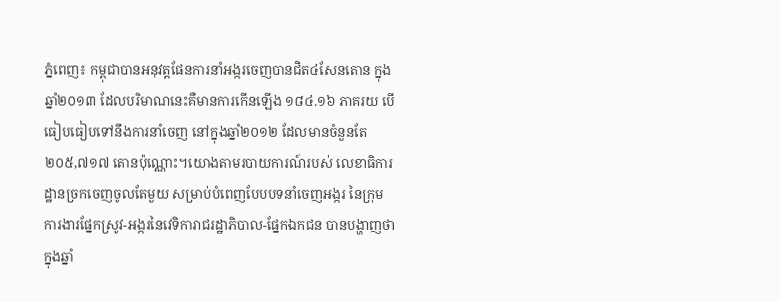ភ្នំពេញ៖ កម្ពុជាបានអនុវត្តផែនការនាំអង្ករចេញបានជិត៤សែនតោន ក្នុងឆ្នាំ២០១៣ ដែលបរិមាណនេះគឺមានការកើនឡើង ១៨៤.១៦ ភាគរយ បើធៀបធៀបទៅនឹងការនាំចេញ នៅក្នុងឆ្នាំ២០១២ ដែលមានចំនួនតែ ២០៥,៧១៧ តោនប៉ុណ្ណោះ។យោងតាមរបាយការណ៍របស់ លេខាធិការដ្ឋានច្រកចេញចូលតែមួយ សម្រាប់បំពេញបែបបទនាំចេញអង្ករ នៃក្រុមការងារផ្នែកស្រូវ-អង្ករនៃវេទិការាជរដ្ឋាភិបាល-ផ្នែកឯកជន បានបង្ហាញថា ក្នុងឆ្នាំ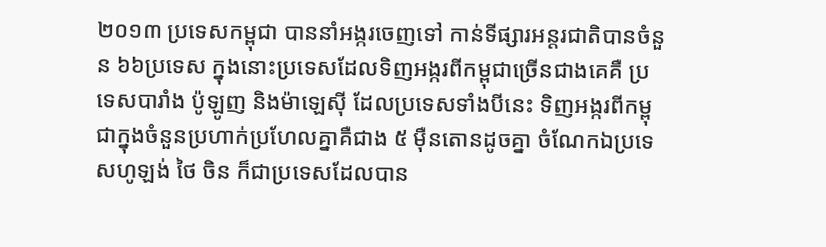២០១៣ ប្រទេសកម្ពុជា បាននាំអង្ករចេញទៅ កាន់ទីផ្សារអន្តរជាតិបានចំនួន ៦៦ប្រទេស ក្នុងនោះប្រទេសដែលទិញអង្ករពីកម្ពុជាច្រើនជាងគេគឺ ប្រទេសបារាំង ប៉ូឡូញ និងម៉ាឡេស៊ី ដែលប្រទេសទាំងបីនេះ ទិញអង្ករពីកម្ពុជាក្នុងចំនួនប្រហាក់ប្រហែលគ្នាគឺជាង ៥ ម៉ឺនតោនដូចគ្នា ចំណែកឯប្រទេសហូឡង់ ថៃ ចិន ក៏ជាប្រទេសដែលបាន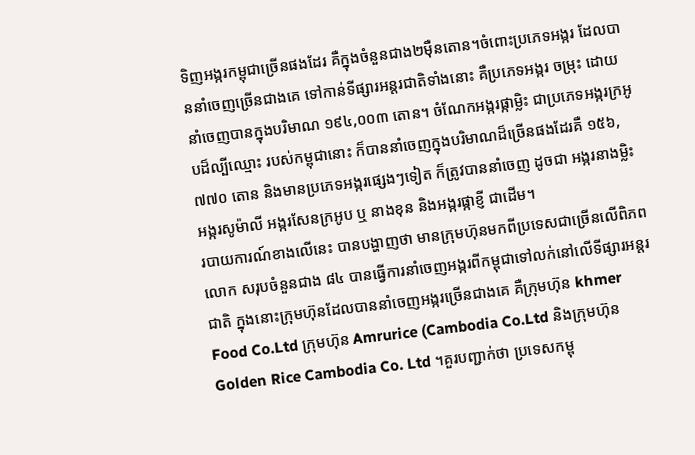ទិញអង្ករកម្ពុជាច្រើនផងដែរ គឺក្នុងចំនួនជាង២ម៉ឺនតោន។ចំពោះប្រភេទអង្ករ ដែលបាននាំចេញច្រើនជាងគេ ទៅកាន់ទីផ្សារអន្តរជាតិទាំងនោះ គឺប្រភេទអង្ករ ចម្រុះ ដោយនាំចេញបានក្នុងបរិមាណ ១៩៤,០០៣ តោន។ ចំណែកអង្ករផ្កាម្លិះ ជាប្រភេទអង្ករក្រអូបដ៏ល្បីឈ្មោះ របស់កម្ពុជានោះ ក៏បាននាំចេញក្នុងបរិមាណដ៏ច្រើនផងដែរគឺ ១៥៦,៧៧០ តោន និងមានប្រភេទអង្ករផ្សេងៗទៀត ក៏ត្រូវបាននាំចេញ ដូចជា អង្ករនាងម្លិះ អង្ករសូម៉ាលី អង្ករសែនក្រអូប ឬ នាងខុន និងអង្ករផ្កាខ្ញី ជាដើម។
របាយការណ៍ខាងលើនេះ បានបង្ហាញថា មានក្រុមហ៊ុនមកពីប្រទេសជាច្រើនលើពិភពលោក សរុបចំនួនជាង ៨៤ បានធ្វើការនាំចេញអង្ករពីកម្ពុជាទៅលក់នៅលើទីផ្សារអន្តរជាតិ ក្នុងនោះក្រុមហ៊ុនដែលបាននាំចេញអង្ករច្រើនជាងគេ គឺក្រុមហ៊ុន khmer Food Co.Ltd ក្រុមហ៊ុន Amrurice (Cambodia Co.Ltd និងក្រុមហ៊ុន Golden Rice Cambodia Co. Ltd ។គួរបញ្ជាក់ថា ប្រទេសកម្ពុ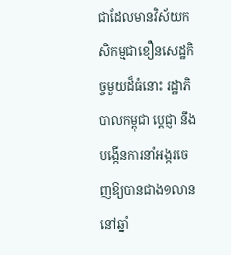ជាដែលមានវិស័យកសិកម្មជាខឿនសេដ្ឋកិច្ចមួយដ៏ធំនោះ រដ្ឋាភិបាលកម្ពុជា ប្តេជ្ញា នឹងបង្កើនការនាំអង្ករចេញឱ្យបានជាង១លាននៅឆ្នាំ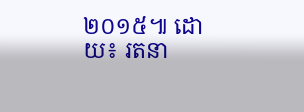២០១៥៕ ដោយ៖ រតនា